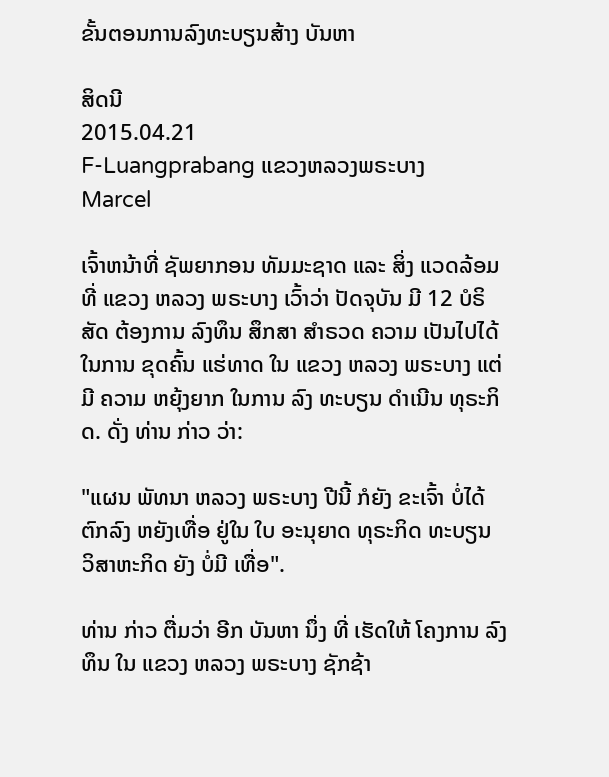ຂັ້ນຕອນການລົງທະບຽນສ້າງ ບັນຫາ

ສິດນີ
2015.04.21
F-Luangprabang ແຂວງຫລວງພຣະບາງ
Marcel

ເຈົ້າຫນ້າທີ່ ຊັພຍາກອນ ທັມມະຊາດ ແລະ ສິ່ງ ແວດລ້ອມ ທີ່ ແຂວງ ຫລວງ ພຣະບາງ ເວົ້າວ່າ ປັດຈຸບັນ ມີ 12 ບໍຣິສັດ ຕ້ອງການ ລົງທຶນ ສຶກສາ ສຳຣວດ ຄວາມ ເປັນໄປໄດ້ ໃນການ ຂຸດຄົ້ນ ແຮ່ທາດ ໃນ ແຂວງ ຫລວງ ພຣະບາງ ແຕ່ມີ ຄວາມ ຫຍຸ້ງຍາກ ໃນການ ລົງ ທະບຽນ ດຳເນີນ ທຸຣະກິດ. ດັ່ງ ທ່ານ ກ່າວ ວ່າ:

"ແຜນ ພັທນາ ຫລວງ ພຣະບາງ ປີນີ້ ກໍຍັງ ຂະເຈົ້າ ບໍ່ໄດ້ ຕົກລົງ ຫຍັງເທື່ອ ຢູ່ໃນ ໃບ ອະນຸຍາດ ທຸຣະກິດ ທະບຽນ ວິສາຫະກິດ ຍັງ ບໍ່ມີ ເທື່ອ".

ທ່ານ ກ່າວ ຕື່ມວ່າ ອີກ ບັນຫາ ນຶ່ງ ທີ່ ເຮັດໃຫ້ ໂຄງການ ລົງທຶນ ໃນ ແຂວງ ຫລວງ ພຣະບາງ ຊັກຊ້າ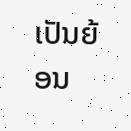ເປັນຍ້ອນ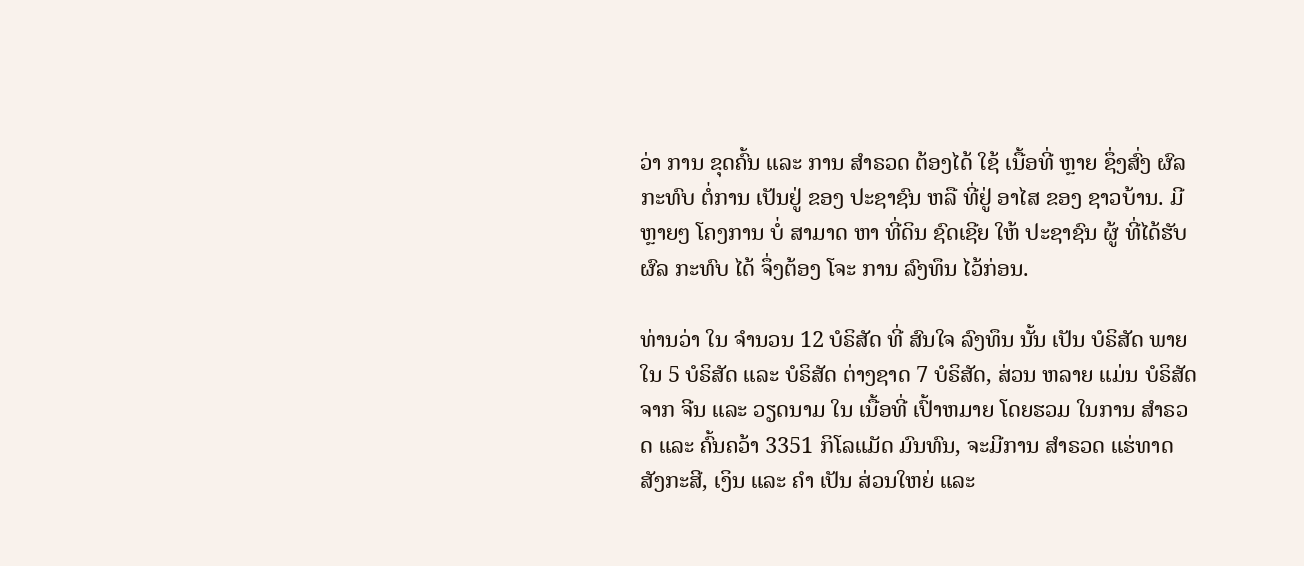ວ່າ ການ ຂຸດຄົ້ນ ແລະ ການ ສຳຣວດ ຕ້ອງໄດ້ ໃຊ້ ເນື້ອທີ່ ຫຼາຍ ຊຶ່ງສົ່ງ ຜົລກະທົບ ຕໍ່ການ ເປັນຢູ່ ຂອງ ປະຊາຊົນ ຫລື ທີ່ຢູ່ ອາໄສ ຂອງ ຊາວບ້ານ. ມີຫຼາຍໆ ໂຄງການ ບໍ່ ສາມາດ ຫາ ທີ່ດິນ ຊົດເຊີຍ ໃຫ້ ປະຊາຊົນ ຜູ້ ທີ່ໄດ້ຮັບ ຜົລ ກະທົບ ໄດ້ ຈຶ່ງຕ້ອງ ໂຈະ ການ ລົງທຶນ ໄວ້ກ່ອນ.

ທ່ານວ່າ ໃນ ຈຳນວນ 12 ບໍຣິສັດ ທີ່ ສົນໃຈ ລົງທຶນ ນັ້ນ ເປັນ ບໍຣິສັດ ພາຍໃນ 5 ບໍຣິສັດ ແລະ ບໍຣິສັດ ຕ່າງຊາດ 7 ບໍຣິສັດ, ສ່ວນ ຫລາຍ ແມ່ນ ບໍຣິສັດ ຈາກ ຈີນ ແລະ ວຽດນາມ ໃນ ເນື້ອທີ່ ເປົ້າຫມາຍ ໂດຍຮວມ ໃນການ ສຳຣວດ ແລະ ຄົ້ນຄວ້າ 3351 ກິໂລແມັດ ມົນທົນ, ຈະມີການ ສຳຣວດ ແຮ່ທາດ ສັງກະສີ, ເງິນ ແລະ ຄຳ ເປັນ ສ່ວນໃຫຍ່ ແລະ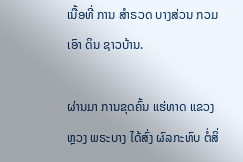ເນື້ອທີ່ ການ ສຳຣວດ ບາງສ່ວນ ກວມເອົາ ດິນ ຊາວບ້ານ.

ຜ່ານມາ ການຂຸດຄົ້ນ ແຮ່ທາດ ແຂວງ ຫຼວງ ພຣະບາງ ໄດ້ສົ່ງ ຜົລກະທົບ ຕໍ່ສິ່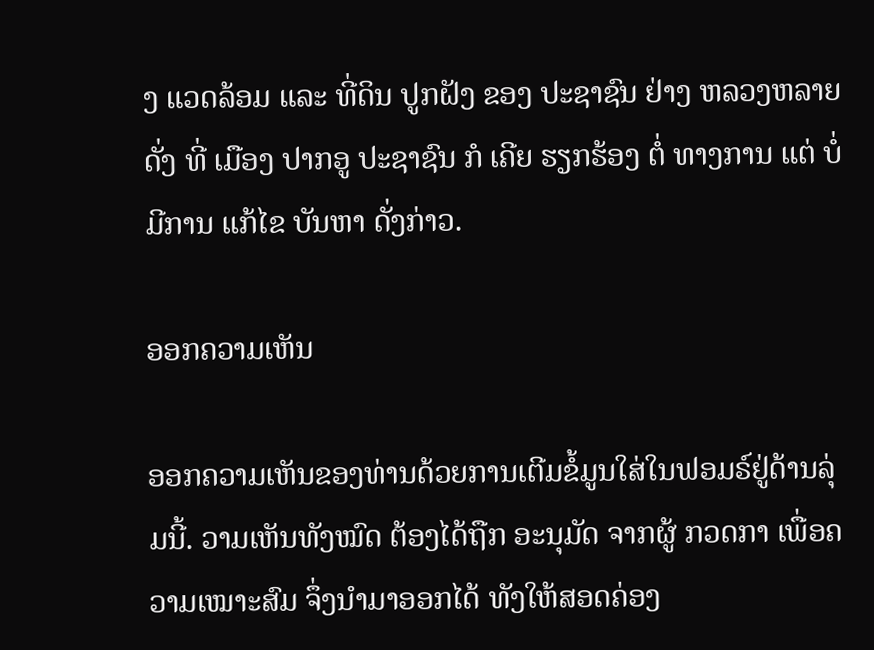ງ ແວດລ້ອມ ແລະ ທີ່ດິນ ປູກຝັງ ຂອງ ປະຊາຊົນ ຢ່າງ ຫລວງຫລາຍ ດັ່ງ ທີ່ ເມືອງ ປາກອູ ປະຊາຊົນ ກໍ ເຄີຍ ຮຽກຮ້ອງ ຕໍ່ ທາງການ ແຕ່ ບໍ່ມີການ ແກ້ໄຂ ບັນຫາ ດັ່ງກ່າວ.

ອອກຄວາມເຫັນ

ອອກຄວາມເຫັນຂອງທ່ານດ້ວຍການເຕີມຂໍ້ມູນໃສ່ໃນຟອມຣ໌ຢູ່ດ້ານລຸ່ມນີ້. ວາມເຫັນທັງໝົດ ຕ້ອງໄດ້ຖືກ ອະນຸມັດ ຈາກຜູ້ ກວດກາ ເພື່ອຄວາມເໝາະສົມ ຈຶ່ງນໍາມາອອກໄດ້ ທັງໃຫ້ສອດຄ່ອງ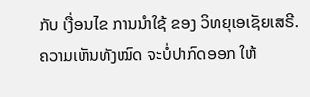ກັບ ເງື່ອນໄຂ ການນຳໃຊ້ ຂອງ ວິທຍຸເອເຊັຍເສຣີ. ຄວາມເຫັນທັງໝົດ ຈະບໍ່ປາກົດອອກ ໃຫ້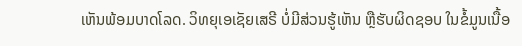ເຫັນພ້ອມບາດໂລດ. ວິທຍຸເອເຊັຍເສຣີ ບໍ່ມີສ່ວນຮູ້ເຫັນ ຫຼືຮັບຜິດຊອບ ໃນຂໍ້ມູນເນື້ອ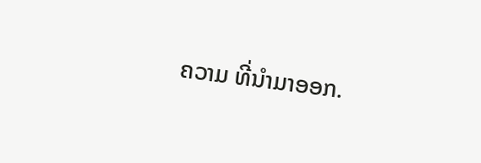ຄວາມ ທີ່ນໍາມາອອກ.